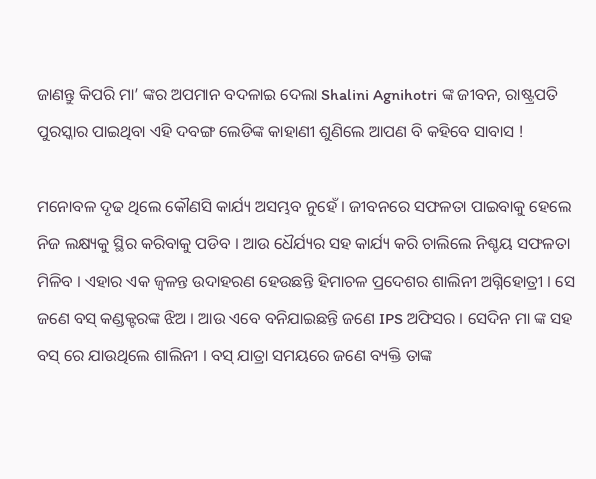ଜାଣନ୍ତୁ କିପରି ମା’ ଙ୍କର ଅପମାନ ବଦଳାଇ ଦେଲା Shalini Agnihotri ଙ୍କ ଜୀବନ, ରାଷ୍ଟ୍ରପତି ପୁରସ୍କାର ପାଇଥିବା ଏହି ଦବଙ୍ଗ ଲେଡିଙ୍କ କାହାଣୀ ଶୁଣିଲେ ଆପଣ ବି କହିବେ ସାବାସ !

ମନୋବଳ ଦୃଢ ଥିଲେ କୌଣସି କାର୍ଯ୍ୟ ଅସମ୍ଭବ ନୁହେଁ । ଜୀବନରେ ସଫଳତା ପାଇବାକୁ ହେଲେ ନିଜ ଲକ୍ଷ୍ୟକୁ ସ୍ଥିର କରିବାକୁ ପଡିବ । ଆଉ ଧୈର୍ଯ୍ୟର ସହ କାର୍ଯ୍ୟ କରି ଚାଲିଲେ ନିଶ୍ଚୟ ସଫଳତା ମିଳିବ । ଏହାର ଏକ ଜ୍ଵଳନ୍ତ ଉଦାହରଣ ହେଉଛନ୍ତି ହିମାଚଳ ପ୍ରଦେଶର ଶାଲିନୀ ଅଗ୍ନିହୋତ୍ରୀ । ସେ ଜଣେ ବସ୍ କଣ୍ଡକ୍ଟରଙ୍କ ଝିଅ । ଆଉ ଏବେ ବନିଯାଇଛନ୍ତି ଜଣେ IPS ଅଫିସର । ସେଦିନ ମା ଙ୍କ ସହ ବସ୍ ରେ ଯାଉଥିଲେ ଶାଲିନୀ । ବସ୍ ଯାତ୍ରା ସମୟରେ ଜଣେ ବ୍ୟକ୍ତି ତାଙ୍କ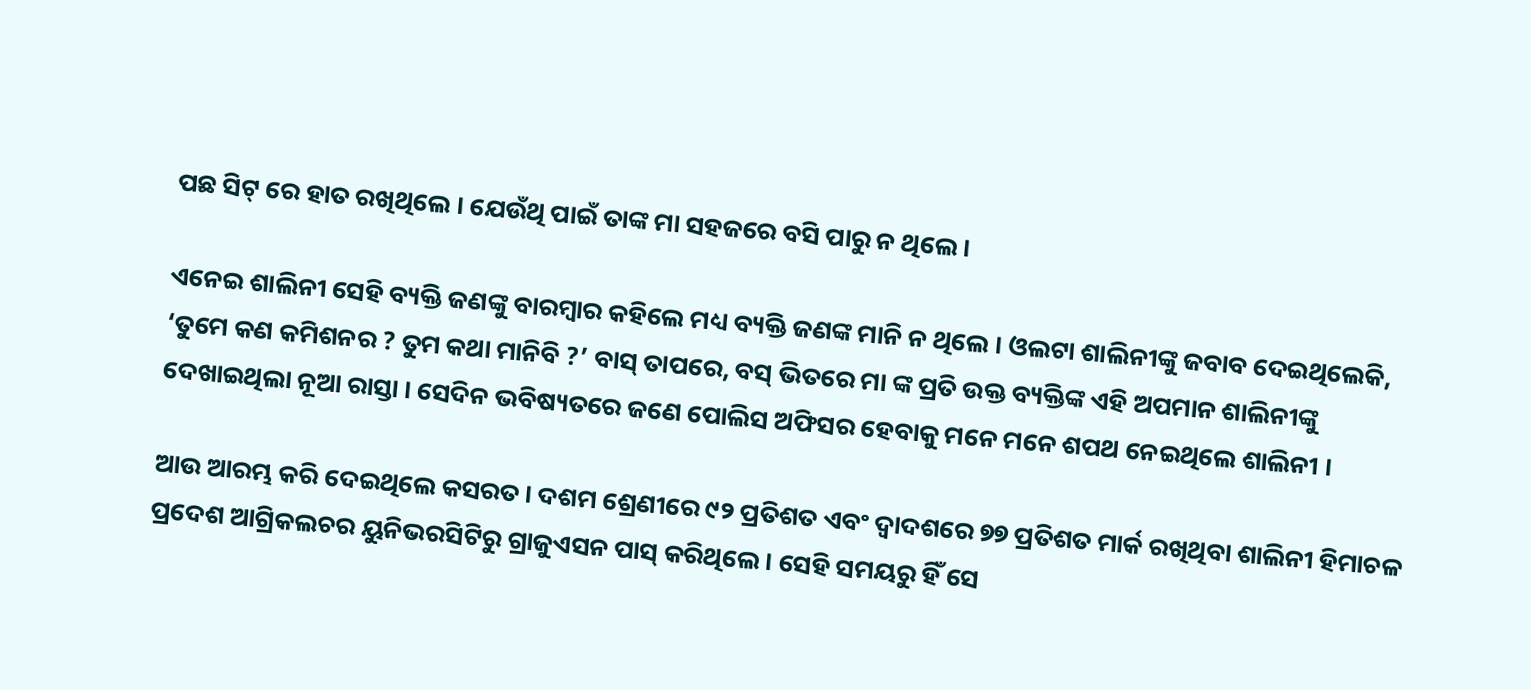ପଛ ସିଟ୍ ରେ ହାତ ରଖିଥିଲେ । ଯେଉଁଥି ପାଇଁ ତାଙ୍କ ମା ସହଜରେ ବସି ପାରୁ ନ ଥିଲେ ।

ଏନେଇ ଶାଲିନୀ ସେହି ବ୍ୟକ୍ତି ଜଣଙ୍କୁ ବାରମ୍ବାର କହିଲେ ମଧ୍ୟ ବ୍ୟକ୍ତି ଜଣଙ୍କ ମାନି ନ ଥିଲେ । ଓଲଟା ଶାଲିନୀଙ୍କୁ ଜବାବ ଦେଇଥିଲେକି, ‘ତୁମେ କଣ କମିଶନର ? ତୁମ କଥା ମାନିବି ?’ ବାସ୍ ତାପରେ, ବସ୍ ଭିତରେ ମା ଙ୍କ ପ୍ରତି ଉକ୍ତ ବ୍ୟକ୍ତିଙ୍କ ଏହି ଅପମାନ ଶାଲିନୀଙ୍କୁ ଦେଖାଇଥିଲା ନୂଆ ରାସ୍ତା । ସେଦିନ ଭବିଷ୍ୟତରେ ଜଣେ ପୋଲିସ ଅଫିସର ହେବାକୁ ମନେ ମନେ ଶପଥ ନେଇଥିଲେ ଶାଲିନୀ ।

ଆଉ ଆରମ୍ଭ କରି ଦେଇଥିଲେ କସରତ । ଦଶମ ଶ୍ରେଣୀରେ ୯୨ ପ୍ରତିଶତ ଏବଂ ଦ୍ଵାଦଶରେ ୭୭ ପ୍ରତିଶତ ମାର୍କ ରଖିଥିବା ଶାଲିନୀ ହିମାଚଳ ପ୍ରଦେଶ ଆଗ୍ରିକଲଚର ୟୁନିଭରସିଟିରୁ ଗ୍ରାଜୁଏସନ ପାସ୍ କରିଥିଲେ । ସେହି ସମୟରୁ ହିଁ ସେ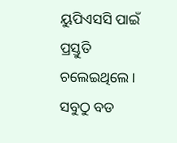ୟୁପିଏସସି ପାଇଁ ପ୍ରସ୍ତୁତି ଚଲେଇଥିଲେ । ସବୁଠୁ ବଡ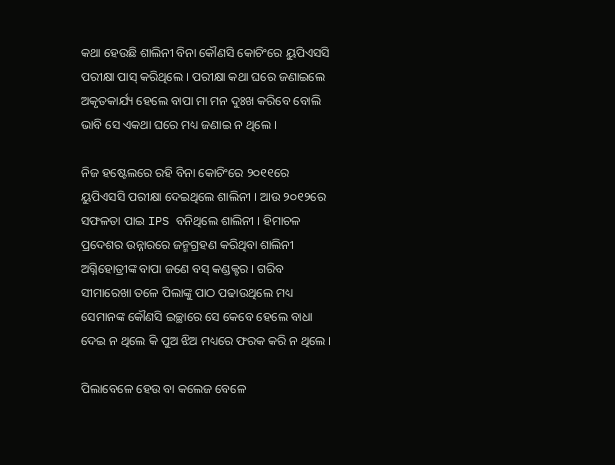କଥା ହେଉଛି ଶାଲିନୀ ବିନା କୌଣସି କୋଚିଂରେ ୟୁପିଏସସି ପରୀକ୍ଷା ପାସ୍ କରିଥିଲେ । ପରୀକ୍ଷା କଥା ଘରେ ଜଣାଇଲେ ଅକୃତକାର୍ଯ୍ୟ ହେଲେ ବାପା ମା ମନ ଦୁଃଖ କରିବେ ବୋଲି ଭାବି ସେ ଏକଥା ଘରେ ମଧ୍ୟ ଜଣାଇ ନ ଥିଲେ ।

ନିଜ ହଷ୍ଟେଲରେ ରହି ବିନା କୋଚିଂରେ ୨୦୧୧ରେ ୟୁପିଏସସି ପରୀକ୍ଷା ଦେଇଥିଲେ ଶାଲିନୀ । ଆଉ ୨୦୧୨ରେ ସଫଳତା ପାଇ IPS ବନିଥିଲେ ଶାଲିନୀ । ହିମାଚଳ ପ୍ରଦେଶର ଉନ୍ନାରରେ ଜନ୍ମଗ୍ରହଣ କରିଥିବା ଶାଲିନୀ ଅଗ୍ନିହୋତ୍ରୀଙ୍କ ବାପା ଜଣେ ବସ୍ କଣ୍ଡକ୍ଟର । ଗରିବ ସୀମାରେଖା ତଳେ ପିଲାଙ୍କୁ ପାଠ ପଢାଉଥିଲେ ମଧ୍ୟ ସେମାନଙ୍କ କୌଣସି ଇଚ୍ଛାରେ ସେ କେବେ ହେଲେ ବାଧା ଦେଇ ନ ଥିଲେ କି ପୁଅ ଝିଅ ମଧ୍ୟରେ ଫରକ କରି ନ ଥିଲେ ।

ପିଲାବେଳେ ହେଉ ବା କଲେଜ ବେଳେ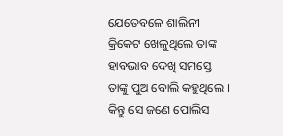ଯେତେବଳେ ଶାଲିନୀ କ୍ରିକେଟ ଖେଳୁଥିଲେ ତାଙ୍କ ହାବଭାବ ଦେଖି ସମସ୍ତେ ତାଙ୍କୁ ପୁଅ ବୋଲି କହୁଥିଲେ । କିନ୍ତୁ ସେ ଜଣେ ପୋଲିସ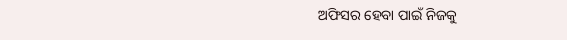ଅଫିସର ହେବା ପାଇଁ ନିଜକୁ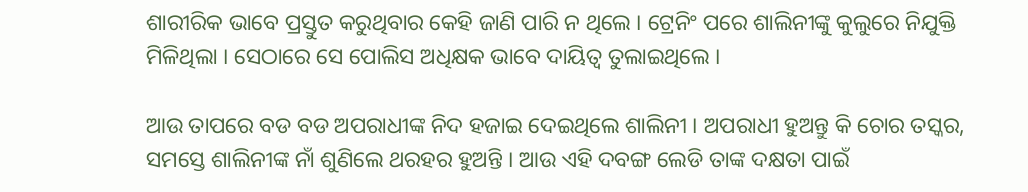ଶାରୀରିକ ଭାବେ ପ୍ରସ୍ତୁତ କରୁଥିବାର କେହି ଜାଣି ପାରି ନ ଥିଲେ । ଟ୍ରେନିଂ ପରେ ଶାଲିନୀଙ୍କୁ କୁଲୁରେ ନିଯୁକ୍ତି ମିଳିଥିଲା । ସେଠାରେ ସେ ପୋଲିସ ଅଧିକ୍ଷକ ଭାବେ ଦାୟିତ୍ଵ ତୁଲାଇଥିଲେ ।

ଆଉ ତାପରେ ବଡ ବଡ ଅପରାଧୀଙ୍କ ନିଦ ହଜାଇ ଦେଇଥିଲେ ଶାଲିନୀ । ଅପରାଧୀ ହୁଅନ୍ତୁ କି ଚୋର ତସ୍କର, ସମସ୍ତେ ଶାଲିନୀଙ୍କ ନାଁ ଶୁଣିଲେ ଥରହର ହୁଅନ୍ତି । ଆଉ ଏହି ଦବଙ୍ଗ ଲେଡି ତାଙ୍କ ଦକ୍ଷତା ପାଇଁ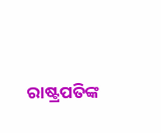ରାଷ୍ଟ୍ରପତିଙ୍କ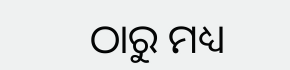ଠାରୁ ମଧ୍ୟ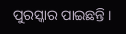ପୁରସ୍କାର ପାଇଛନ୍ତି ।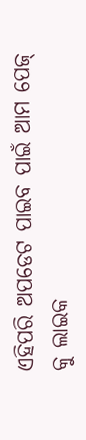ଏହିପରି ଅପଡେଟ ପାଇବ ପାଇଁ ଆମ ପେଜ୍ କୁ ଲାଇକ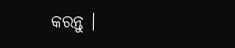କରନ୍ତୁ ।